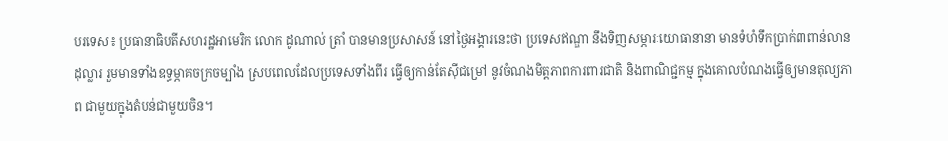បរទេស៖ ប្រធានាធិបតីសហរដ្ឋអាមេរិក លោក ដូណាល់ ត្រាំ បានមានប្រសាសន៍ នៅថ្ងៃអង្គារនេះថា ប្រទេសឥណ្ឌា នឹងទិញសម្ភារៈយោធានានា មានទំហំទឹកប្រាក់៣ពាន់លានដុល្លារ រួមមានទាំងឧទ្ធម្ភាគចក្រចម្បាំង ស្របពេលដែលប្រទេសទាំងពីរ ធ្វើឲ្យកាន់តែស៊ីជម្រៅ នូវចំណងមិត្តភាពការពារជាតិ និងពាណិជ្ជកម្ម ក្នុងគោលបំណងធ្វើឲ្យមានតុល្យភាព ជាមួយក្នុងតំបន់ជាមួយចិន។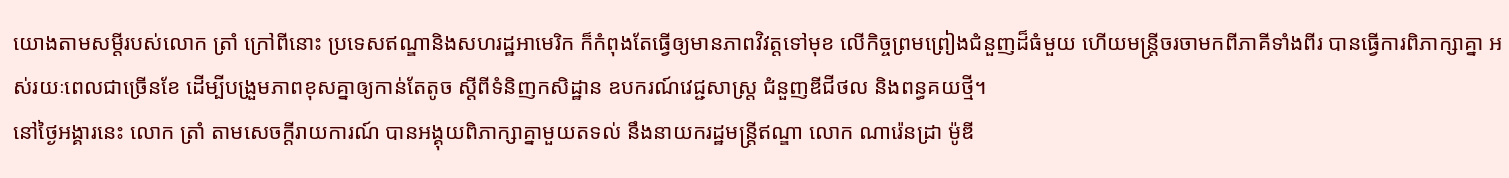យោងតាមសម្តីរបស់លោក ត្រាំ ក្រៅពីនោះ ប្រទេសឥណ្ឌានិងសហរដ្ឋអាមេរិក ក៏កំពុងតែធ្វើឲ្យមានភាពវិវត្តទៅមុខ លើកិច្ចព្រមព្រៀងជំនួញដ៏ធំមួយ ហើយមន្ត្រីចរចាមកពីភាគីទាំងពីរ បានធ្វើការពិភាក្សាគ្នា អស់រយៈពេលជាច្រើនខែ ដើម្បីបង្រួមភាពខុសគ្នាឲ្យកាន់តែតូច ស្តីពីទំនិញកសិដ្ឋាន ឧបករណ៍វេជ្ជសាស្ត្រ ជំនួញឌីជីថល និងពន្ធគយថ្មី។
នៅថ្ងៃអង្គារនេះ លោក ត្រាំ តាមសេចក្តីរាយការណ៍ បានអង្គុយពិភាក្សាគ្នាមួយតទល់ នឹងនាយករដ្ឋមន្ត្រីឥណ្ឌា លោក ណារ៉េនដ្រា ម៉ូឌី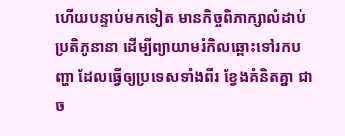ហើយបន្ទាប់មកទៀត មានកិច្ចពិភាក្សាលំដាប់ប្រតិភូនានា ដើម្បីព្យាយាមរំកិលឆ្ពោះទៅរកបញ្ហា ដែលធ្វើឲ្យប្រទេសទាំងពីរ ខ្វែងគំនិតគ្នា ជាច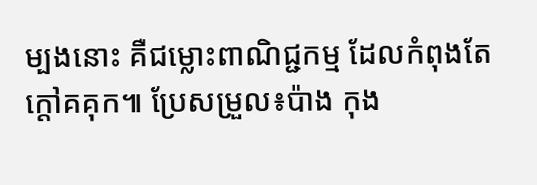ម្បងនោះ គឺជម្លោះពាណិជ្ជកម្ម ដែលកំពុងតែក្តៅគគុក៕ ប្រែសម្រួល៖ប៉ាង កុង